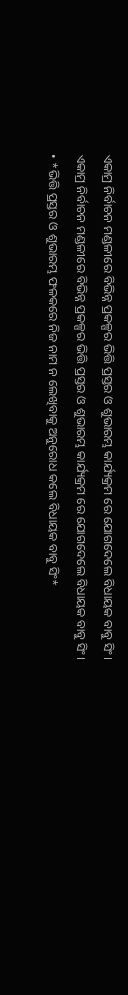ଏକାମ୍ର ନିର୍ବାଚନ ମଣ୍ଡଳୀରେ ବିଭିନ୍ନ ପ୍ରକଳ୍ପର ଭିତ୍ତି ପ୍ରସ୍ତର ଓ ଶୁଭାରମ୍ଭ କାର୍ଯ୍ୟକ୍ରମ ରେ ଯୋଗଦେଲେ ବିଧାୟକ ବାବୁ ସିଂ।
ଏକାମ୍ର ନିର୍ବାଚନ ମଣ୍ଡଳୀରେ ବିଭିନ୍ନ ପ୍ରକଳ୍ପର ଭିତ୍ତି ପ୍ରସ୍ତର ଓ ଶୁଭାରମ୍ଭ କାର୍ଯ୍ୟକ୍ରମ ରେ ଯୋଗଦେଲେ ବିଧାୟକ ବାବୁ ସିଂ।
• *ଭିତ୍ତି ପ୍ରସ୍ତର ଓ ଶୁଭାରମ୍ଭ ଫଳକରେ ନିଜ ନାମ ନ ଲେଖିବାକୁ ଅନୁରୋଧ କଲେ ବିଧାୟକ ବାବୁ ସିଂ*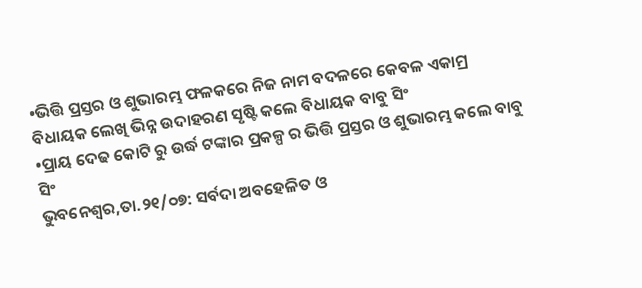•ଭିତ୍ତି ପ୍ରସ୍ତର ଓ ଶୁଭାରମ୍ଭ ଫଳକରେ ନିଜ ନାମ ବଦଳରେ କେବଳ ଏକାମ୍ର ବିଧାୟକ ଲେଖି ଭିନ୍ନ ଉଦାହରଣ ସୃଷ୍ଟି କଲେ ବିଧାୟକ ବାବୁ ସିଂ
•ପ୍ରାୟ ଦେଢ କୋଟି ରୁ ଉର୍ଦ୍ଧ ଟଙ୍କାର ପ୍ରକଳ୍ପ ର ଭିତ୍ତି ପ୍ରସ୍ତର ଓ ଶୁଭାରମ୍ଭ କଲେ ବାବୁ ସିଂ
ଭୁବନେଶ୍ୱର,ତା.୨୧/୦୭: ସର୍ବଦା ଅବହେଳିତ ଓ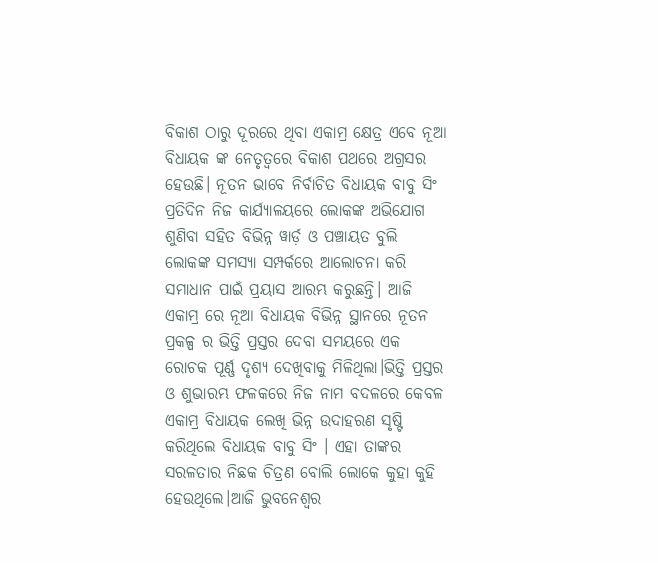ବିକାଶ ଠାରୁ ଦୂରରେ ଥିବା ଏକାମ୍ର କ୍ଷେତ୍ର ଏବେ ନୂଆ ବିଧାୟକ ଙ୍କ ନେତୃତ୍ୱରେ ବିକାଶ ପଥରେ ଅଗ୍ରସର ହେଉଛି। ନୂତନ ଭାବେ ନିର୍ବାଚିତ ବିଧାୟକ ବାବୁ ସିଂ ପ୍ରତିଦିନ ନିଜ କାର୍ଯ୍ୟାଳୟରେ ଲୋକଙ୍କ ଅଭିଯୋଗ ଶୁଣିବା ସହିତ ବିଭିନ୍ନ ୱାର୍ଡ଼ ଓ ପଞ୍ଚାୟତ ବୁଲି ଲୋକଙ୍କ ସମସ୍ୟା ସମ୍ପର୍କରେ ଆଲୋଚନା କରି ସମାଧାନ ପାଇଁ ପ୍ରୟାସ ଆରମ୍ଭ କରୁଛନ୍ତି। ଆଜି ଏକାମ୍ର ରେ ନୂଆ ବିଧାୟକ ବିଭିନ୍ନ ସ୍ଥାନରେ ନୂତନ ପ୍ରକଳ୍ପ ର ଭିତ୍ତି ପ୍ରସ୍ତର ଦେବା ସମୟରେ ଏକ ରୋଚକ ପୂର୍ଣ୍ଣ ଦୃଶ୍ୟ ଦେଖିବାକୁ ମିଳିଥିଲା।ଭିତ୍ତି ପ୍ରସ୍ତର ଓ ଶୁଭାରମ୍ଭ ଫଳକରେ ନିଜ ନାମ ବଦଳରେ କେବଳ ଏକାମ୍ର ବିଧାୟକ ଲେଖି ଭିନ୍ନ ଉଦାହରଣ ସୃଷ୍ଟି କରିଥିଲେ ବିଧାୟକ ବାବୁ ସିଂ । ଏହା ତାଙ୍କର ସରଳତାର ନିଛକ ଚିତ୍ରଣ ବୋଲି ଲୋକେ କୁହା କୁହି ହେଉଥିଲେ।ଆଜି ଭୁବନେଶ୍ୱର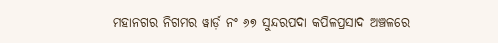ମହାନଗର ନିଗମର ୱାର୍ଡ଼ ନଂ ୬୭ ସୁନ୍ଦରପଦା କପିଳପ୍ରସାଦ ଅଞ୍ଚଳରେ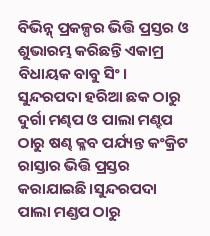ବିଭିନ୍ନ୍ ପ୍ରକଳ୍ପର ଭିତ୍ତି ପ୍ରସ୍ତର ଓ ଶୁଭାରମ୍ଭ କରିଛନ୍ତି ଏକାମ୍ର ବିଧାୟକ ବାବୁ ସିଂ। ସୁନ୍ଦରପଦା ହରିଆ ଛକ ଠାରୁ ଦୁର୍ଗା ମଣ୍ଢପ ଓ ପାଲା ମଣ୍ହପ ଠାରୁ ଷଣ୍ଢ କ୍ଳବ ପର୍ଯ୍ୟନ୍ତ କଂକ୍ରିଟ ରାସ୍ତାର ଭିତ୍ତି ପ୍ରସ୍ତର କରାଯାଇଛି।ସୁନ୍ଦରପଦା ପାଲା ମଣ୍ଡପ ଠାରୁ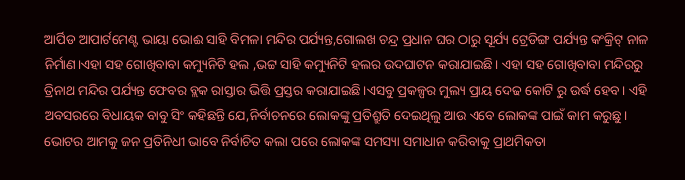ଆର୍ପିଡ ଆପାର୍ଟମେଣ୍ଟ ଭାୟା ଭୋଈ ସାହି ବିମଳା ମନ୍ଦିର ପର୍ଯ୍ୟନ୍ତ,ଗୋଲଖ ଚନ୍ଦ୍ର ପ୍ରଧାନ ଘର ଠାରୁ ସୂର୍ଯ୍ୟ ଟ୍ରେଡିଙ୍ଗ ପର୍ଯ୍ୟନ୍ତ କଂକ୍ରିଟ୍ ନାଳ ନିର୍ମାଣ।ଏହା ସହ ଗୋଖିବାବା କମ୍ୟୁନିଟି ହଲ ,ଭଟ୍ଟ ସାହି କମ୍ୟୁନିଟି ହଲର ଉଦଘାଟନ କରାଯାଇଛି। ଏହା ସହ ଗୋଖିବାବା ମନ୍ଦିରରୁ ତ୍ରିନାଥ ମନ୍ଦିର ପର୍ଯ୍ୟନ୍ତ ଫେବର ବ୍ଲକ ରାସ୍ତାର ଭିତ୍ତି ପ୍ରସ୍ତର କରାଯାଇଛି।ଏସବୁ ପ୍ରକଳ୍ପର ମୁଲ୍ୟ ପ୍ରାୟ ଦେଢ କୋଟି ରୁ ଉର୍ଦ୍ଧ ହେବ। ଏହି ଅବସରରେ ବିଧାୟକ ବାବୁ ସିଂ କହିଛନ୍ତି ଯେ,ନିର୍ବାଚନରେ ଲୋକଙ୍କୁ ପ୍ରତିଶ୍ରୁତି ଦେଇଥିଲୁ ଆଉ ଏବେ ଲୋକଙ୍କ ପାଇଁ କାମ କରୁଛୁ। ଭୋଟର ଆମକୁ ଜନ ପ୍ରତିନିଧୀ ଭାବେ ନିର୍ବାଚିତ କଲା ପରେ ଲୋକଙ୍କ ସମସ୍ୟା ସମାଧାନ କରିବାକୁ ପ୍ରାଥମିକତା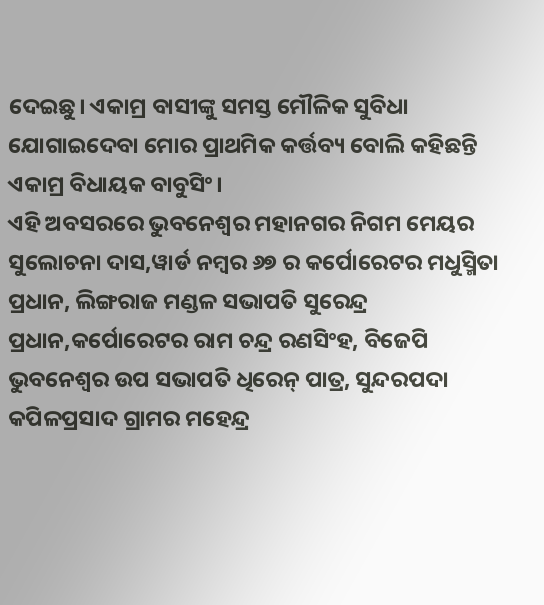ଦେଇଛୁ। ଏକାମ୍ର ବାସୀଙ୍କୁ ସମସ୍ତ ମୌଳିକ ସୁବିଧା ଯୋଗାଇଦେବା ମୋର ପ୍ରାଥମିକ କର୍ତ୍ତବ୍ୟ ବୋଲି କହିଛନ୍ତି ଏକାମ୍ର ବିଧାୟକ ବାବୁସିଂ।
ଏହି ଅବସରରେ ଭୁବନେଶ୍ୱର ମହାନଗର ନିଗମ ମେୟର ସୁଲୋଚନା ଦାସ,ୱାର୍ଡ ନମ୍ବର ୬୭ ର କର୍ପୋରେଟର ମଧୁସ୍ମିତା ପ୍ରଧାନ, ଲିଙ୍ଗରାଜ ମଣ୍ଡଳ ସଭାପତି ସୁରେନ୍ଦ୍ର ପ୍ରଧାନ,କର୍ପୋରେଟର ରାମ ଚନ୍ଦ୍ର ରଣସିଂହ, ବିଜେପି ଭୁବନେଶ୍ୱର ଉପ ସଭାପତି ଧିରେନ୍ ପାତ୍ର, ସୁନ୍ଦରପଦା କପିଳପ୍ରସାଦ ଗ୍ରାମର ମହେନ୍ଦ୍ର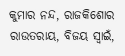କୁମାର ନନ୍ଦ, ରାଜକିଶୋର ରାଉତରାୟ, ବିଜୟ ସ୍ବାଇଁ,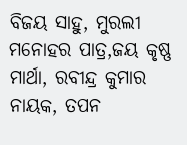ବିଜୟ ସାହୁ, ମୁରଲୀ ମନୋହର ପାତ୍ର,ଜୟ କୃଷ୍ଣ ମାର୍ଥା, ରବୀନ୍ଦ୍ର କୁମାର ନାୟକ, ତପନ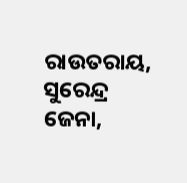ରାଉତରାୟ, ସୁରେନ୍ଦ୍ର ଜେନା,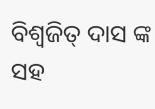ବିଶ୍ୱଜିତ୍ ଦାସ ଙ୍କ ସହ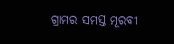ଗ୍ରାମର ସମସ୍ତ ମୂରବୀ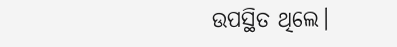ଉପସ୍ଥିତ ଥିଲେ।